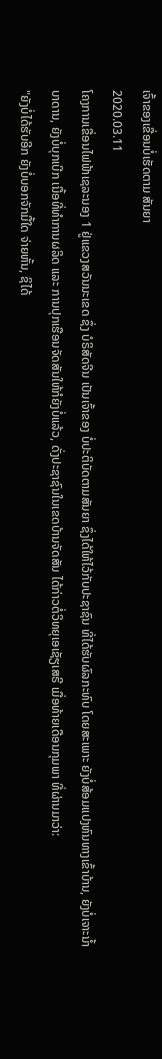ເຈົ້າຂອງເຂື່ອນບໍ່ເຮັດຕາມ ສັນຍາ
2020.03.11
ໂຄງການເຂື່ອນໄຟຟ້າເຊລະນອງ 1 ຢູ່ແຂວງສວັນນະເຂດ ຊຶ່ງ ບໍຣິສັດຈີນ ເປັນເຈົ້າຂອງ ບໍ່ປະຕິບັດຕາມສັນຍາ ຊຶ່ງໄດ້ໃຫ້ໄວ້ກັບປະຊາຊົນ ທີ່ໄດ້ຮັບຜົລກະທົບ ໂດຍສະເພາະ ຍັງບໍ່ສ້ອມແປງຫົນທາງເຂົ້າບ້ານ, ຍັງບໍ່ເຈາະນໍ້າບາດານ, ຍັງບໍ່ບຸກເບີກ ເນື້ອທີ່ທຳການຜລິດ ແລະ ການປຸກເຮືອນຈັດສັນໃຫ້ກໍຍັງບໍ່ແລ້ວ, ດັ່ງປະຊາຊົນໃນເຂດບ້ານຈັດສັນ ໄດ້ກ່າວຕໍ່ວິທຍຸເອເຊັຽເສຣີ ເມື່ອທ້າຍເດືອນກຸມພາ ທີ່ຜ່ານມາວ່າ:
"ຍັງບໍ່ໄດ້ຮັບອີກ ຍັງບໍ່ບອກຈັກມື້ໃດ ຈ່າຍຫັ້ນ, ຊິໄດ້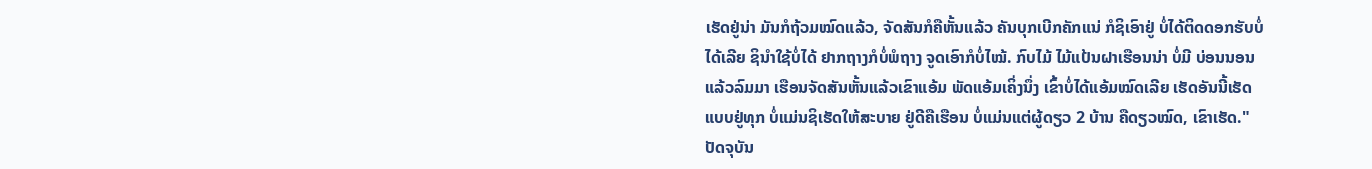ເຮັດຢູ່ນ່າ ມັນກໍຖ້ວມໝົດແລ້ວ, ຈັດສັນກໍຄືຫັ້ນແລ້ວ ຄັນບຸກເບີກຄັກແນ່ ກໍຊິເອົາຢູ່ ບໍ່ໄດ້ຕິດດອກຮັບບໍ່ໄດ້ເລີຍ ຊິນຳໃຊ້ບໍ່ໄດ້ ຢາກຖາງກໍບໍ່ພໍຖາງ ຈູດເອົາກໍບໍ່ໄໝ້. ກົບໄມ້ ໄມ້ແປ້ນຝາເຮືອນນ່າ ບໍ່ມີ ບ່ອນນອນແລ້ວລົມມາ ເຮືອນຈັດສັນຫັ້ນແລ້ວເຂົາແອ້ມ ພັດແອ້ມເຄິ່ງນຶ່ງ ເຂົ້າບໍ່ໄດ້ແອ້ມໝົດເລີຍ ເຮັດອັນນີ້ເຮັດແບບຢູ່ທຸກ ບໍ່ແມ່ນຊິເຮັດໃຫ້ສະບາຍ ຢູ່ດີຄືເຮືອນ ບໍ່ແມ່ນແຕ່ຜູ້ດຽວ 2 ບ້ານ ຄືດຽວໝົດ, ເຂົາເຮັດ."
ປັດຈຸບັນ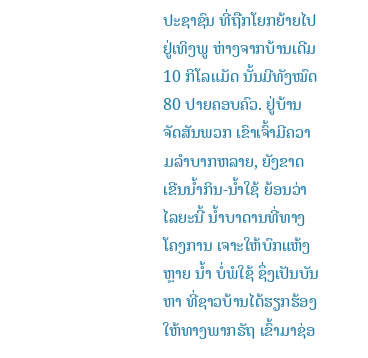ປະຊາຊົນ ທີ່ຖືກໂຍກຍ້າຍໄປຢູ່ເທິງພູ ຫ່າງຈາກບ້ານເດີມ 10 ກິໂລແມັດ ນັ້ນມີທັງໝົດ 80 ປາຍຄອບຄົວ. ຢູ່ບ້ານຈັດສັນພວກ ເຂົາເຈົ້າມີຄວາມລຳບາກຫລາຍ, ຍັງຂາດ ເຂີນນໍ້າກິນ-ນໍ້າໃຊ້ ຍ້ອນວ່າໄລຍະນີ້ ນໍ້າບາດານທີ່ທາງໂຄງການ ເຈາະໃຫ້ບົກແຫ້ງຫຼາຍ ນໍ້າ ບໍ່ພໍໃຊ້ ຊຶ່ງເປັນບັນຫາ ທີ່ຊາວບ້ານໄດ້ຮຽກຮ້ອງ ໃຫ້ທາງພາກຣັຖ ເຂົ້າມາຊ່ອ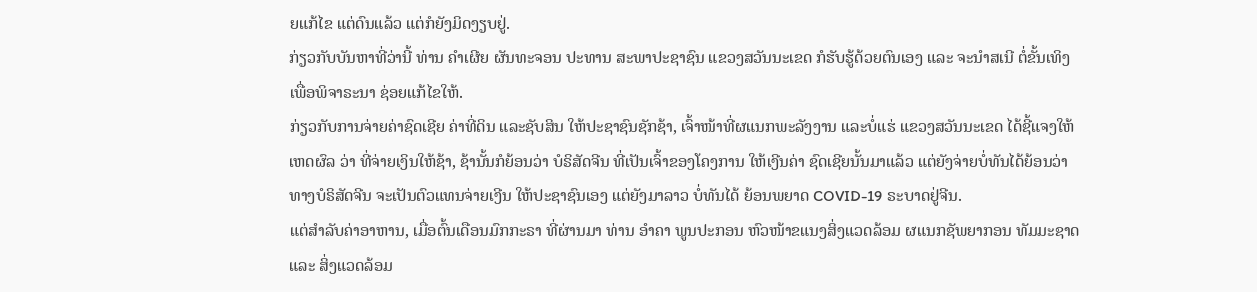ຍແກ້ໄຂ ແຕ່ດົນແລ້ວ ແຕ່ກໍຍັງມິດງຽບຢູ່.
ກ່ຽວກັບບັນຫາທີ່ວ່ານີ້ ທ່ານ ຄຳເຜີຍ ຜັນທະຈອນ ປະທານ ສະພາປະຊາຊົນ ແຂວງສວັນນະເຂດ ກໍຮັບຮູ້ດ້ວຍຕົນເອງ ແລະ ຈະນໍາສເນີ ຕໍ່ຂັ້ນເທິງ ເພື່ອພິຈາຣະນາ ຊ່ອຍແກ້ໄຂໃຫ້.
ກ່ຽວກັບການຈ່າຍຄ່າຊົດເຊີຍ ຄ່າທີ່ດິນ ແລະຊັບສິນ ໃຫ້ປະຊາຊົນຊັກຊ້າ, ເຈົ້າໜ້າທີ່ຜແນກພະລັງງານ ແລະບໍ່ແຮ່ ແຂວງສວັນນະເຂດ ໄດ້ຊີ້ແຈງໃຫ້ເຫດຜົລ ວ່າ ທີ່ຈ່າຍເງິນໃຫ້ຊ້າ, ຊ້ານັ້ນກໍຍ້ອນວ່າ ບໍຣິສັດຈີນ ທີ່ເປັນເຈົ້າຂອງໂຄງການ ໃຫ້ເງີນຄ່າ ຊົດເຊີຍນັ້ນມາແລ້ວ ແຕ່ຍັງຈ່າຍບໍ່ທັນໄດ້ຍ້ອນວ່າ ທາງບໍຣິສັດຈີນ ຈະເປັນຕົວແທນຈ່າຍເງີນ ໃຫ້ປະຊາຊົນເອງ ແຕ່ຍັງມາລາວ ບໍ່ທັນໄດ້ ຍ້ອນພຍາດ COVID-19 ຣະບາດຢູ່ຈີນ.
ແຕ່ສໍາລັບຄ່າອາຫານ, ເມື່ອຕົ້ນເດືອນມົກກະຣາ ທີ່ຜ່ານມາ ທ່ານ ອຳຄາ ພູນປະກອນ ຫົວໜ້າຂແນງສິ່ງແວດລ້ອມ ຜແນກຊັພຍາກອນ ທັມມະຊາດ ແລະ ສິ່ງແວດລ້ອມ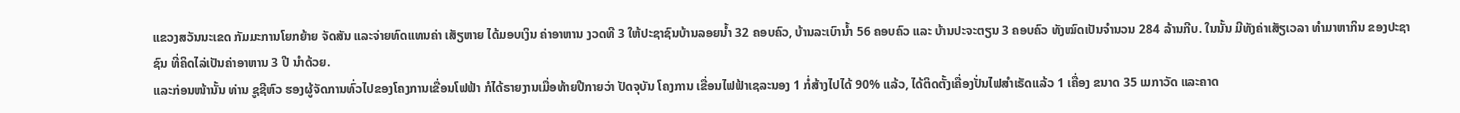ແຂວງສວັນນະເຂດ ກັມມະການໂຍກຍ້າຍ ຈັດສັນ ແລະຈ່າຍທົດແທນຄ່າ ເສັຽຫາຍ ໄດ້ມອບເງິນ ຄ່າອາຫານ ງວດທີ 3 ໃຫ້ປະຊາຊົນບ້ານລອຍນໍ້າ 32 ຄອບຄົວ, ບ້ານລະເບົານໍ້າ 56 ຄອບຄົວ ແລະ ບ້ານປະຈະຕຽນ 3 ຄອບຄົວ ທັງໝົດເປັນຈຳນວນ 284 ລ້ານກີບ. ໃນນັ້ນ ມີທັງຄ່າເສັຽເວລາ ທຳມາຫາກິນ ຂອງປະຊາຊົນ ທີ່ຄິດໄລ່ເປັນຄ່າອາຫານ 3 ປີ ນໍາດ້ວຍ.
ແລະກ່ອນໜ້ານັ້ນ ທ່ານ ຊູຊີຫົວ ຮອງຜູ້ຈັດການທົ່ວໄປຂອງໂຄງການເຂື່ອນໂຟຟ້າ ກໍໄດ້ຣາຍງານເມື່ອທ້າຍປີກາຍວ່າ ປັດຈຸບັນ ໂຄງການ ເຂື່ອນໄຟຟ້າເຊລະນອງ 1 ກໍ່ສ້າງໄປໄດ້ 90% ແລ້ວ, ໄດ້ຕິດຕັ້ງເຄື່ອງປັ່ນໄຟສຳເຣັດແລ້ວ 1 ເຄື່ອງ ຂນາດ 35 ເມກາວັດ ແລະຄາດ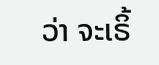ວ່າ ຈະເຣິ້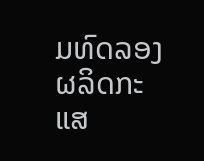ມທົດລອງ ຜລິດກະແສ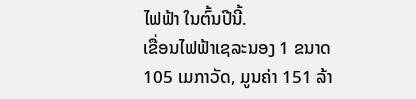ໄຟຟ້າ ໃນຕົ້ນປີນີ້.
ເຂື່ອນໄຟຟ້າເຊລະນອງ 1 ຂນາດ 105 ເມກາວັດ, ມູນຄ່າ 151 ລ້າ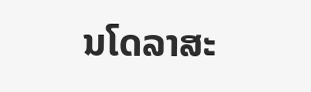ນໂດລາສະ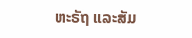ຫະຣັຖ ແລະສັມ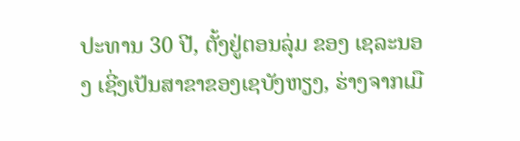ປະທານ 30 ປີ, ຕັ້ງຢູ່ຕອນລຸ່ມ ຂອງ ເຊລະນອງ ເຊີ່ງເປັນສາຂາຂອງເຊບັງຫຽງ, ຮ່າງຈາກເມື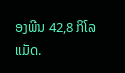ອງພີນ 42,8 ກິໂລແມັດ.